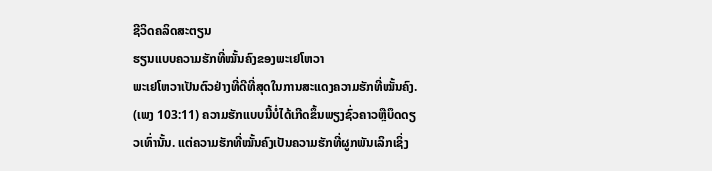ຊີວິດຄລິດສະຕຽນ
ຮຽນແບບຄວາມຮັກທີ່ໝັ້ນຄົງຂອງພະເຢໂຫວາ
ພະເຢໂຫວາເປັນຕົວຢ່າງທີ່ດີທີ່ສຸດໃນການສະແດງຄວາມຮັກທີ່ໝັ້ນຄົງ. (ເພງ 103:11) ຄວາມຮັກແບບນີ້ບໍ່ໄດ້ເກີດຂຶ້ນພຽງຊົ່ວຄາວຫຼືບຶດດຽວເທົ່ານັ້ນ. ແຕ່ຄວາມຮັກທີ່ໝັ້ນຄົງເປັນຄວາມຮັກທີ່ຜູກພັນເລິກເຊິ່ງ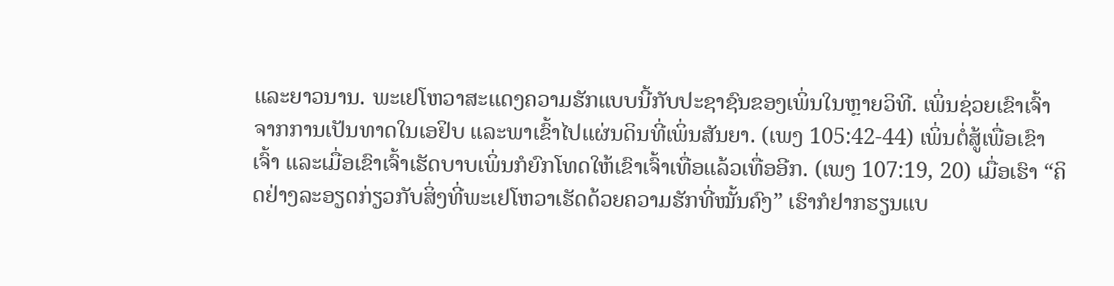ແລະຍາວນານ. ພະເຢໂຫວາສະແດງຄວາມຮັກແບບນີ້ກັບປະຊາຊົນຂອງເພິ່ນໃນຫຼາຍວິທີ. ເພິ່ນຊ່ວຍເຂົາເຈົ້າຈາກການເປັນທາດໃນເອຢິບ ແລະພາເຂົ້າໄປແຜ່ນດິນທີ່ເພິ່ນສັນຍາ. (ເພງ 105:42-44) ເພິ່ນຕໍ່ສູ້ເພື່ອເຂົາເຈົ້າ ແລະເມື່ອເຂົາເຈົ້າເຮັດບາບເພິ່ນກໍຍົກໂທດໃຫ້ເຂົາເຈົ້າເທື່ອແລ້ວເທື່ອອີກ. (ເພງ 107:19, 20) ເມື່ອເຮົາ “ຄິດຢ່າງລະອຽດກ່ຽວກັບສິ່ງທີ່ພະເຢໂຫວາເຮັດດ້ວຍຄວາມຮັກທີ່ໝັ້ນຄົງ” ເຮົາກໍຢາກຮຽນແບ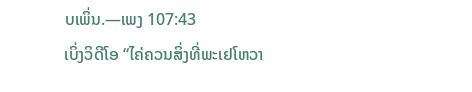ບເພິ່ນ.—ເພງ 107:43
ເບິ່ງວິດີໂອ “ໄຄ່ຄວນສິ່ງທີ່ພະເຢໂຫວາ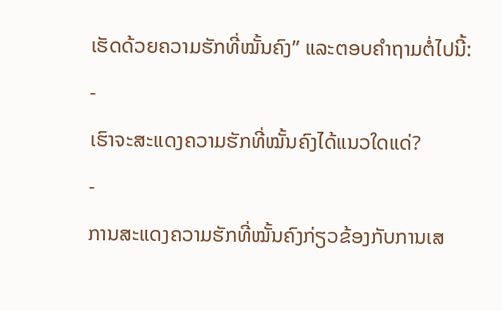ເຮັດດ້ວຍຄວາມຮັກທີ່ໝັ້ນຄົງ” ແລະຕອບຄຳຖາມຕໍ່ໄປນີ້:
-
ເຮົາຈະສະແດງຄວາມຮັກທີ່ໝັ້ນຄົງໄດ້ແນວໃດແດ່?
-
ການສະແດງຄວາມຮັກທີ່ໝັ້ນຄົງກ່ຽວຂ້ອງກັບການເສ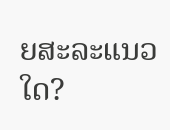ຍສະລະແນວໃດ?